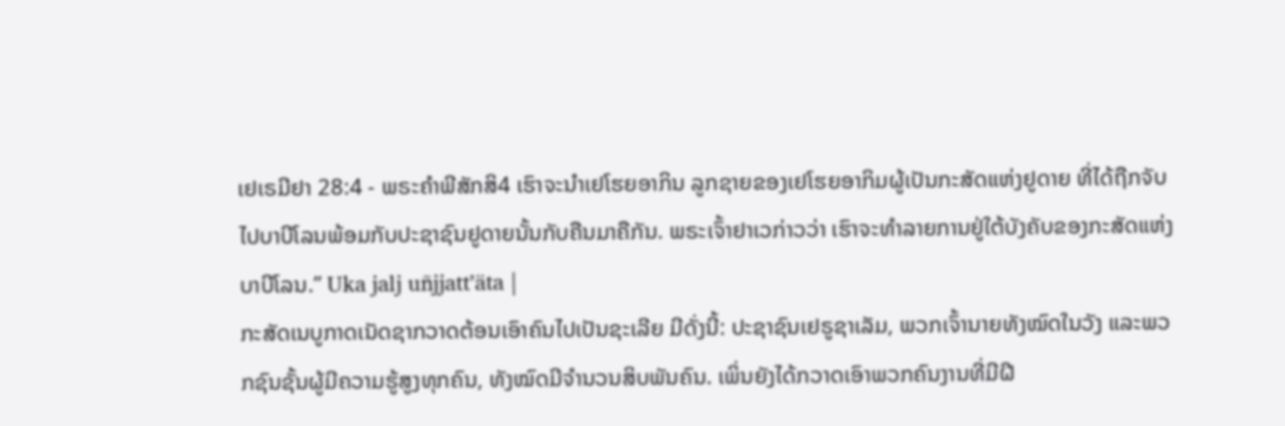ເຢເຣມີຢາ 28:4 - ພຣະຄຳພີສັກສິ4 ເຮົາຈະນຳເຢໂຮຍອາກິນ ລູກຊາຍຂອງເຢໂຮຍອາກິມຜູ້ເປັນກະສັດແຫ່ງຢູດາຍ ທີ່ໄດ້ຖືກຈັບໄປບາບີໂລນພ້ອມກັບປະຊາຊົນຢູດາຍນັ້ນກັບຄືນມາຄືກັນ. ພຣະເຈົ້າຢາເວກ່າວວ່າ ເຮົາຈະທຳລາຍການຢູ່ໃຕ້ບັງຄັບຂອງກະສັດແຫ່ງບາບີໂລນ.” Uka jalj uñjjattʼäta |
ກະສັດເນບູກາດເນັດຊາກວາດຕ້ອນເອົາຄົນໄປເປັນຊະເລີຍ ມີດັ່ງນີ້: ປະຊາຊົນເຢຣູຊາເລັມ, ພວກເຈົ້ານາຍທັງໝົດໃນວັງ ແລະພວກຊົນຊັ້ນຜູ້ມີຄວາມຮູ້ສູງທຸກຄົນ, ທັງໝົດມີຈຳນວນສິບພັນຄົນ. ເພິ່ນຍັງໄດ້ກວາດເອົາພວກຄົນງານທີ່ມີຝີ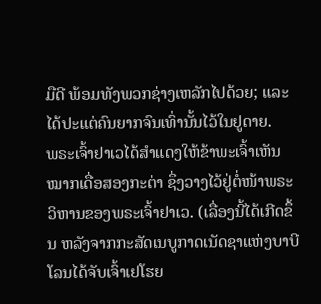ມືດີ ພ້ອມທັງພວກຊ່າງເຫລັກໄປດ້ວຍ; ແລະໄດ້ປະແຕ່ຄົນຍາກຈົນເທົ່ານັ້ນໄວ້ໃນຢູດາຍ.
ພຣະເຈົ້າຢາເວໄດ້ສຳແດງໃຫ້ຂ້າພະເຈົ້າເຫັນໝາກເດື່ອສອງກະຕ່າ ຊຶ່ງວາງໄວ້ຢູ່ຕໍ່ໜ້າພຣະວິຫານຂອງພຣະເຈົ້າຢາເວ. (ເລື່ອງນີ້ໄດ້ເກີດຂຶ້ນ ຫລັງຈາກກະສັດເນບູກາດເນັດຊາແຫ່ງບາບີໂລນໄດ້ຈັບເຈົ້າເຢໂຮຍ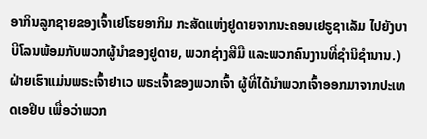ອາກິນລູກຊາຍຂອງເຈົ້າເຢໂຮຍອາກິມ ກະສັດແຫ່ງຢູດາຍຈາກນະຄອນເຢຣູຊາເລັມ ໄປຍັງບາບີໂລນພ້ອມກັບພວກຜູ້ນຳຂອງຢູດາຍ, ພວກຊ່າງສີມື ແລະພວກຄົນງານທີ່ຊຳນິຊຳນານ.)
ຝ່າຍເຮົາແມ່ນພຣະເຈົ້າຢາເວ ພຣະເຈົ້າຂອງພວກເຈົ້າ ຜູ້ທີ່ໄດ້ນຳພວກເຈົ້າອອກມາຈາກປະເທດເອຢິບ ເພື່ອວ່າພວກ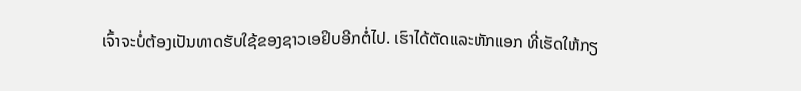ເຈົ້າຈະບໍ່ຕ້ອງເປັນທາດຮັບໃຊ້ຂອງຊາວເອຢິບອີກຕໍ່ໄປ. ເຮົາໄດ້ຕັດແລະຫັກແອກ ທີ່ເຮັດໃຫ້ກຽ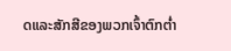ດແລະສັກສີຂອງພວກເຈົ້າຕົກຕໍ່າ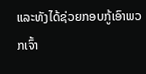ແລະທັງໄດ້ຊ່ວຍກອບກູ້ເອົາພວກເຈົ້າ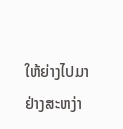ໃຫ້ຍ່າງໄປມາຢ່າງສະຫງ່າ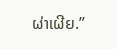ຜ່າເຜີຍ.”